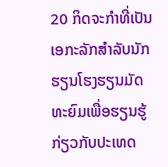20 ກິດຈະກໍາທີ່ເປັນເອກະລັກສໍາລັບນັກຮຽນໂຮງຮຽນມັດທະຍົມເພື່ອຮຽນຮູ້ກ່ຽວກັບປະເທດ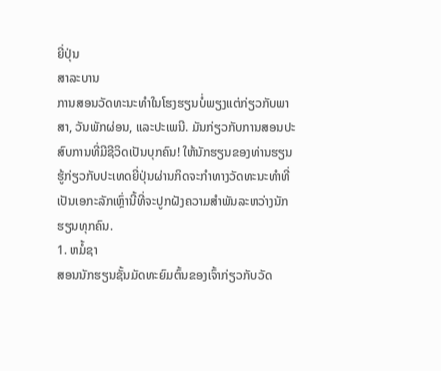ຍີ່ປຸ່ນ
ສາລະບານ
ການສອນວັດທະນະທໍາໃນໂຮງຮຽນບໍ່ພຽງແຕ່ກ່ຽວກັບພາສາ, ວັນພັກຜ່ອນ, ແລະປະເພນີ. ມັນກ່ຽວກັບການສອນປະສົບການທີ່ມີຊີວິດເປັນບຸກຄົນ! ໃຫ້ນັກຮຽນຂອງທ່ານຮຽນຮູ້ກ່ຽວກັບປະເທດຍີ່ປຸ່ນຜ່ານກິດຈະກໍາທາງວັດທະນະທໍາທີ່ເປັນເອກະລັກເຫຼົ່ານີ້ທີ່ຈະປູກຝັງຄວາມສໍາພັນລະຫວ່າງນັກຮຽນທຸກຄົນ.
1. ຫມໍ້ຊາ
ສອນນັກຮຽນຊັ້ນມັດທະຍົມຕົ້ນຂອງເຈົ້າກ່ຽວກັບວັດ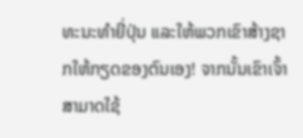ທະນະທໍາຍີ່ປຸ່ນ ແລະໃຫ້ພວກເຂົາສ້າງຊາກໃຫ້ກຽດຂອງຕົນເອງ! ຈາກນັ້ນເຂົາເຈົ້າສາມາດໃຊ້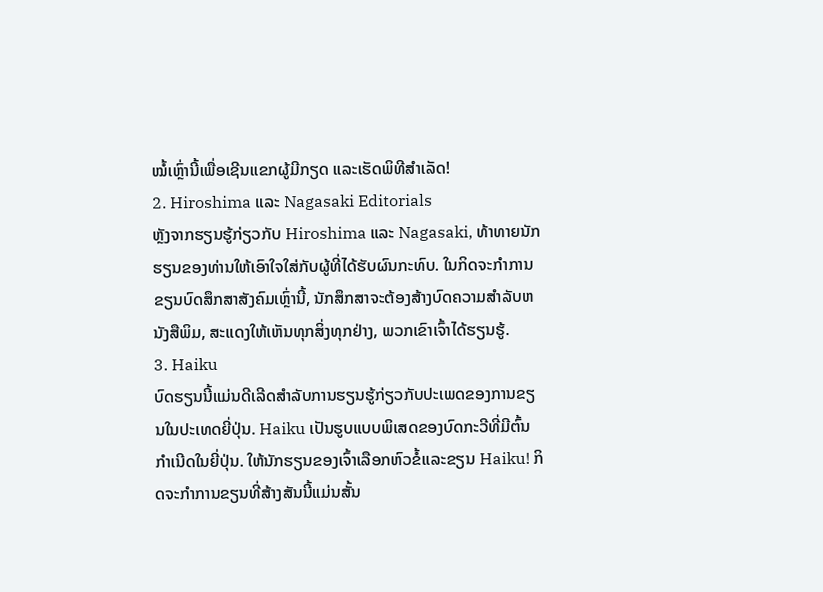ໝໍ້ເຫຼົ່ານີ້ເພື່ອເຊີນແຂກຜູ້ມີກຽດ ແລະເຮັດພິທີສຳເລັດ!
2. Hiroshima ແລະ Nagasaki Editorials
ຫຼັງຈາກຮຽນຮູ້ກ່ຽວກັບ Hiroshima ແລະ Nagasaki, ທ້າທາຍນັກຮຽນຂອງທ່ານໃຫ້ເອົາໃຈໃສ່ກັບຜູ້ທີ່ໄດ້ຮັບຜົນກະທົບ. ໃນກິດຈະກໍາການຂຽນບົດສຶກສາສັງຄົມເຫຼົ່ານີ້, ນັກສຶກສາຈະຕ້ອງສ້າງບົດຄວາມສໍາລັບຫນັງສືພິມ, ສະແດງໃຫ້ເຫັນທຸກສິ່ງທຸກຢ່າງ, ພວກເຂົາເຈົ້າໄດ້ຮຽນຮູ້.
3. Haiku
ບົດຮຽນນີ້ແມ່ນດີເລີດສໍາລັບການຮຽນຮູ້ກ່ຽວກັບປະເພດຂອງການຂຽນໃນປະເທດຍີ່ປຸ່ນ. Haiku ເປັນຮູບແບບພິເສດຂອງບົດກະວີທີ່ມີຕົ້ນກໍາເນີດໃນຍີ່ປຸ່ນ. ໃຫ້ນັກຮຽນຂອງເຈົ້າເລືອກຫົວຂໍ້ແລະຂຽນ Haiku! ກິດຈະກໍາການຂຽນທີ່ສ້າງສັນນີ້ແມ່ນສັ້ນ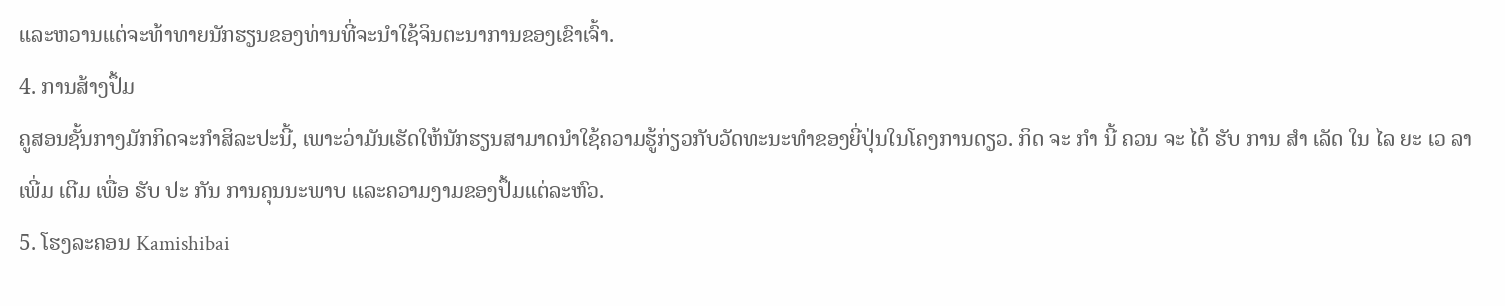ແລະຫວານແຕ່ຈະທ້າທາຍນັກຮຽນຂອງທ່ານທີ່ຈະນໍາໃຊ້ຈິນຕະນາການຂອງເຂົາເຈົ້າ.
4. ການສ້າງປຶ້ມ
ຄູສອນຊັ້ນກາງມັກກິດຈະກຳສິລະປະນີ້, ເພາະວ່າມັນເຮັດໃຫ້ນັກຮຽນສາມາດນຳໃຊ້ຄວາມຮູ້ກ່ຽວກັບວັດທະນະທຳຂອງຍີ່ປຸ່ນໃນໂຄງການດຽວ. ກິດ ຈະ ກໍາ ນີ້ ຄວນ ຈະ ໄດ້ ຮັບ ການ ສໍາ ເລັດ ໃນ ໄລ ຍະ ເວ ລາ ເພີ່ມ ເຕີມ ເພື່ອ ຮັບ ປະ ກັນ ການຄຸນນະພາບ ແລະຄວາມງາມຂອງປຶ້ມແຕ່ລະຫົວ.
5. ໂຮງລະຄອນ Kamishibai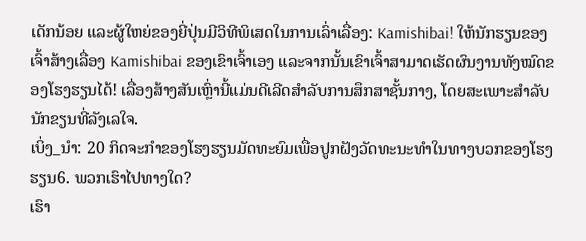ເດັກນ້ອຍ ແລະຜູ້ໃຫຍ່ຂອງຍີ່ປຸ່ນມີວິທີພິເສດໃນການເລົ່າເລື່ອງ: Kamishibai! ໃຫ້ນັກຮຽນຂອງເຈົ້າສ້າງເລື່ອງ Kamishibai ຂອງເຂົາເຈົ້າເອງ ແລະຈາກນັ້ນເຂົາເຈົ້າສາມາດເຮັດຜົນງານທັງໝົດຂອງໂຮງຮຽນໄດ້! ເລື່ອງສ້າງສັນເຫຼົ່ານີ້ແມ່ນດີເລີດສໍາລັບການສຶກສາຊັ້ນກາງ, ໂດຍສະເພາະສໍາລັບນັກຂຽນທີ່ລັງເລໃຈ.
ເບິ່ງ_ນຳ: 20 ກິດຈະກໍາຂອງໂຮງຮຽນມັດທະຍົມເພື່ອປູກຝັງວັດທະນະທໍາໃນທາງບວກຂອງໂຮງຮຽນ6. ພວກເຮົາໄປທາງໃດ?
ເຮົາ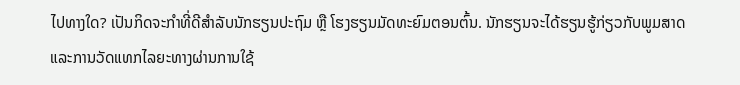ໄປທາງໃດ? ເປັນກິດຈະກຳທີ່ດີສຳລັບນັກຮຽນປະຖົມ ຫຼື ໂຮງຮຽນມັດທະຍົມຕອນຕົ້ນ. ນັກຮຽນຈະໄດ້ຮຽນຮູ້ກ່ຽວກັບພູມສາດ ແລະການວັດແທກໄລຍະທາງຜ່ານການໃຊ້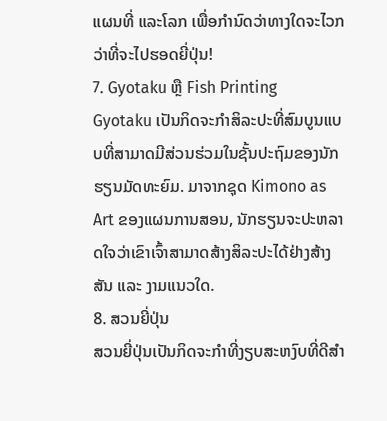ແຜນທີ່ ແລະໂລກ ເພື່ອກໍານົດວ່າທາງໃດຈະໄວກວ່າທີ່ຈະໄປຮອດຍີ່ປຸ່ນ!
7. Gyotaku ຫຼື Fish Printing
Gyotaku ເປັນກິດຈະກໍາສິລະປະທີ່ສົມບູນແບບທີ່ສາມາດມີສ່ວນຮ່ວມໃນຊັ້ນປະຖົມຂອງນັກຮຽນມັດທະຍົມ. ມາຈາກຊຸດ Kimono as Art ຂອງແຜນການສອນ, ນັກຮຽນຈະປະຫລາດໃຈວ່າເຂົາເຈົ້າສາມາດສ້າງສິລະປະໄດ້ຢ່າງສ້າງສັນ ແລະ ງາມແນວໃດ.
8. ສວນຍີ່ປຸ່ນ
ສວນຍີ່ປຸ່ນເປັນກິດຈະກຳທີ່ງຽບສະຫງົບທີ່ດີສຳ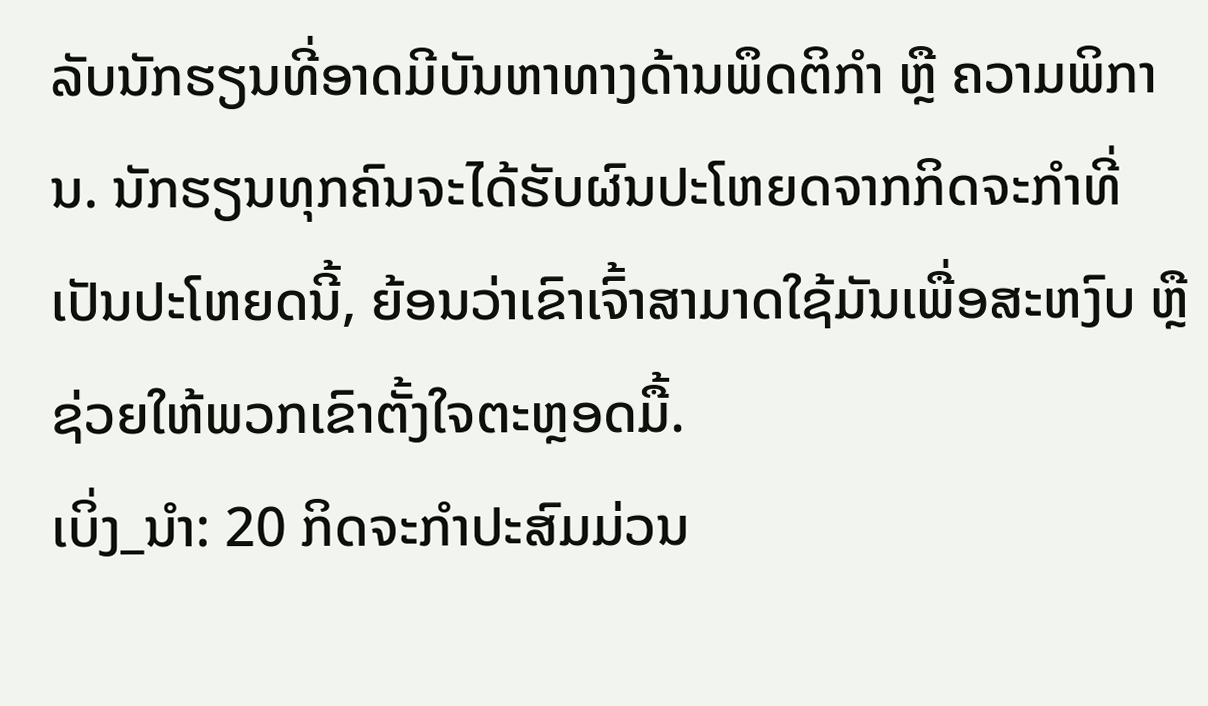ລັບນັກຮຽນທີ່ອາດມີບັນຫາທາງດ້ານພຶດຕິກຳ ຫຼື ຄວາມພິການ. ນັກຮຽນທຸກຄົນຈະໄດ້ຮັບຜົນປະໂຫຍດຈາກກິດຈະກໍາທີ່ເປັນປະໂຫຍດນີ້, ຍ້ອນວ່າເຂົາເຈົ້າສາມາດໃຊ້ມັນເພື່ອສະຫງົບ ຫຼືຊ່ວຍໃຫ້ພວກເຂົາຕັ້ງໃຈຕະຫຼອດມື້.
ເບິ່ງ_ນຳ: 20 ກິດຈະກໍາປະສົມມ່ວນ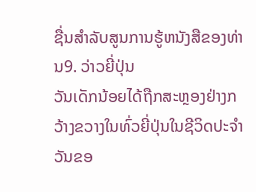ຊື່ນສໍາລັບສູນການຮູ້ຫນັງສືຂອງທ່ານ9. ວ່າວຍີ່ປຸ່ນ
ວັນເດັກນ້ອຍໄດ້ຖືກສະຫຼອງຢ່າງກວ້າງຂວາງໃນທົ່ວຍີ່ປຸ່ນໃນຊີວິດປະຈໍາວັນຂອ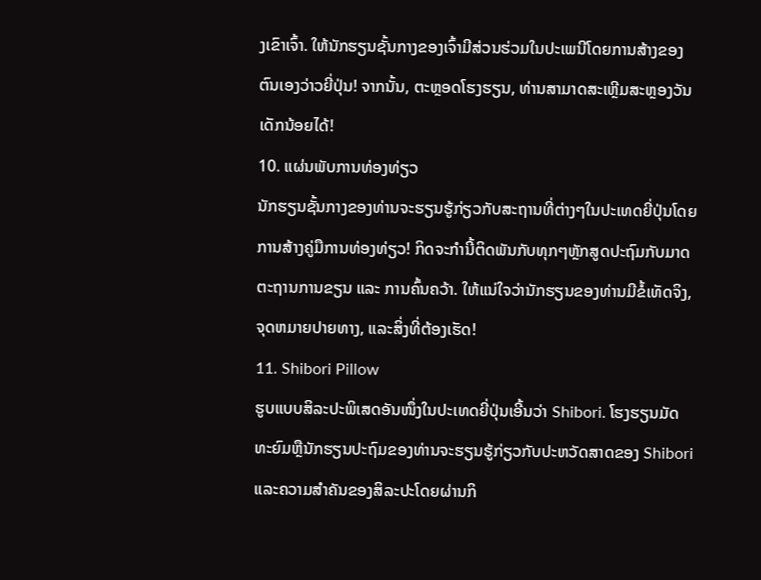ງເຂົາເຈົ້າ. ໃຫ້ນັກຮຽນຊັ້ນກາງຂອງເຈົ້າມີສ່ວນຮ່ວມໃນປະເພນີໂດຍການສ້າງຂອງຕົນເອງວ່າວຍີ່ປຸ່ນ! ຈາກນັ້ນ, ຕະຫຼອດໂຮງຮຽນ, ທ່ານສາມາດສະເຫຼີມສະຫຼອງວັນເດັກນ້ອຍໄດ້!
10. ແຜ່ນພັບການທ່ອງທ່ຽວ
ນັກຮຽນຊັ້ນກາງຂອງທ່ານຈະຮຽນຮູ້ກ່ຽວກັບສະຖານທີ່ຕ່າງໆໃນປະເທດຍີ່ປຸ່ນໂດຍການສ້າງຄູ່ມືການທ່ອງທ່ຽວ! ກິດຈະກຳນີ້ຕິດພັນກັບທຸກໆຫຼັກສູດປະຖົມກັບມາດຕະຖານການຂຽນ ແລະ ການຄົ້ນຄວ້າ. ໃຫ້ແນ່ໃຈວ່ານັກຮຽນຂອງທ່ານມີຂໍ້ເທັດຈິງ, ຈຸດຫມາຍປາຍທາງ, ແລະສິ່ງທີ່ຕ້ອງເຮັດ!
11. Shibori Pillow
ຮູບແບບສິລະປະພິເສດອັນໜຶ່ງໃນປະເທດຍີ່ປຸ່ນເອີ້ນວ່າ Shibori. ໂຮງຮຽນມັດທະຍົມຫຼືນັກຮຽນປະຖົມຂອງທ່ານຈະຮຽນຮູ້ກ່ຽວກັບປະຫວັດສາດຂອງ Shibori ແລະຄວາມສໍາຄັນຂອງສິລະປະໂດຍຜ່ານກິ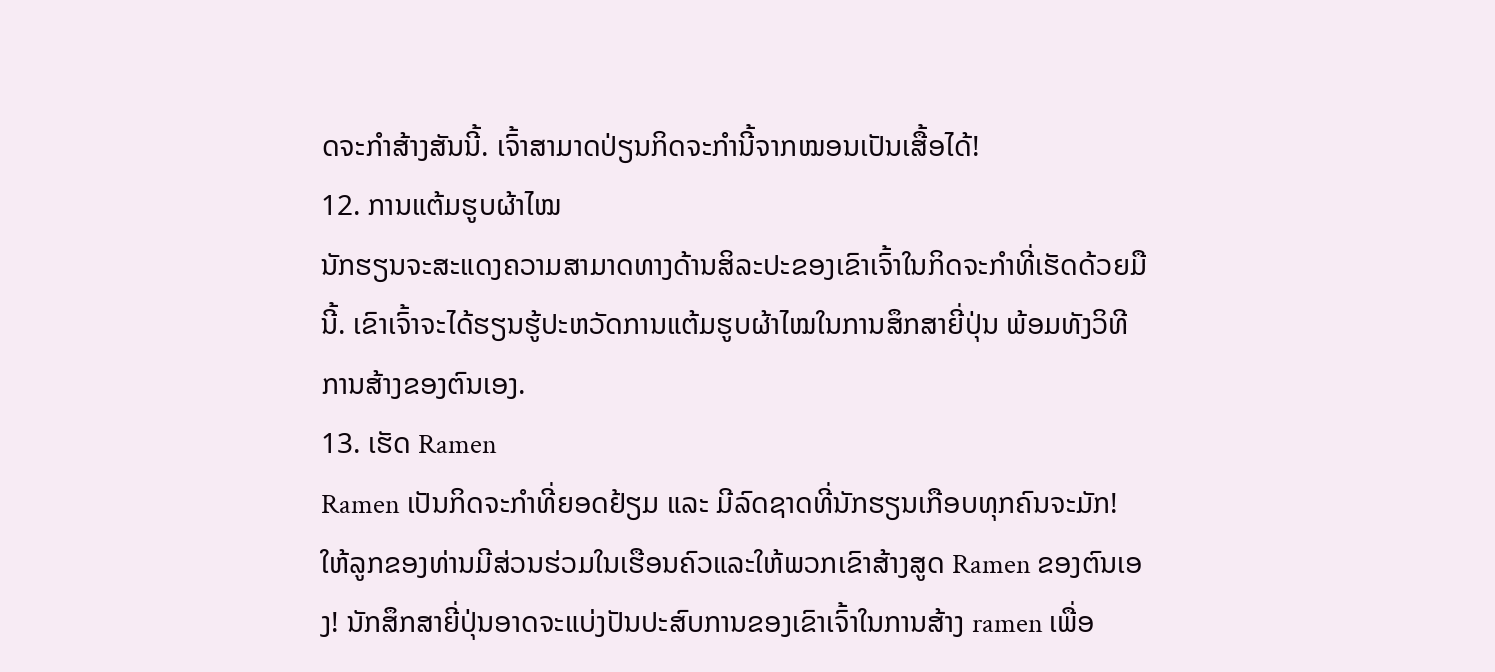ດຈະກໍາສ້າງສັນນີ້. ເຈົ້າສາມາດປ່ຽນກິດຈະກຳນີ້ຈາກໝອນເປັນເສື້ອໄດ້!
12. ການແຕ້ມຮູບຜ້າໄໝ
ນັກຮຽນຈະສະແດງຄວາມສາມາດທາງດ້ານສິລະປະຂອງເຂົາເຈົ້າໃນກິດຈະກຳທີ່ເຮັດດ້ວຍມືນີ້. ເຂົາເຈົ້າຈະໄດ້ຮຽນຮູ້ປະຫວັດການແຕ້ມຮູບຜ້າໄໝໃນການສຶກສາຍີ່ປຸ່ນ ພ້ອມທັງວິທີການສ້າງຂອງຕົນເອງ.
13. ເຮັດ Ramen
Ramen ເປັນກິດຈະກຳທີ່ຍອດຢ້ຽມ ແລະ ມີລົດຊາດທີ່ນັກຮຽນເກືອບທຸກຄົນຈະມັກ! ໃຫ້ລູກຂອງທ່ານມີສ່ວນຮ່ວມໃນເຮືອນຄົວແລະໃຫ້ພວກເຂົາສ້າງສູດ Ramen ຂອງຕົນເອງ! ນັກສຶກສາຍີ່ປຸ່ນອາດຈະແບ່ງປັນປະສົບການຂອງເຂົາເຈົ້າໃນການສ້າງ ramen ເພື່ອ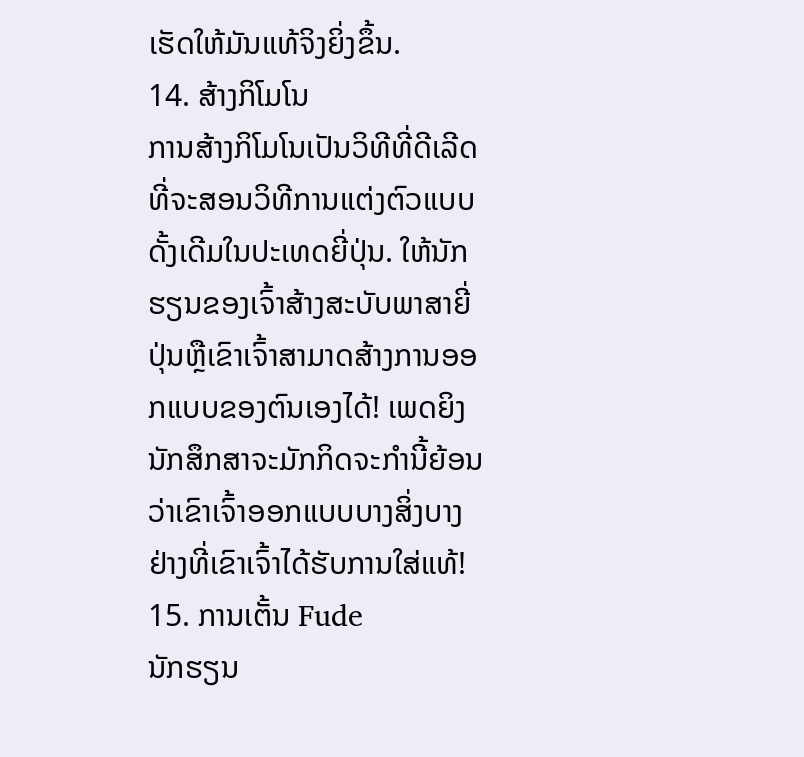ເຮັດໃຫ້ມັນແທ້ຈິງຍິ່ງຂຶ້ນ.
14. ສ້າງກິໂມໂນ
ການສ້າງກິໂມໂນເປັນວິທີທີ່ດີເລີດທີ່ຈະສອນວິທີການແຕ່ງຕົວແບບດັ້ງເດີມໃນປະເທດຍີ່ປຸ່ນ. ໃຫ້ນັກຮຽນຂອງເຈົ້າສ້າງສະບັບພາສາຍີ່ປຸ່ນຫຼືເຂົາເຈົ້າສາມາດສ້າງການອອກແບບຂອງຕົນເອງໄດ້! ເພດຍິງນັກສຶກສາຈະມັກກິດຈະກໍານີ້ຍ້ອນວ່າເຂົາເຈົ້າອອກແບບບາງສິ່ງບາງຢ່າງທີ່ເຂົາເຈົ້າໄດ້ຮັບການໃສ່ແທ້!
15. ການເຕັ້ນ Fude
ນັກຮຽນ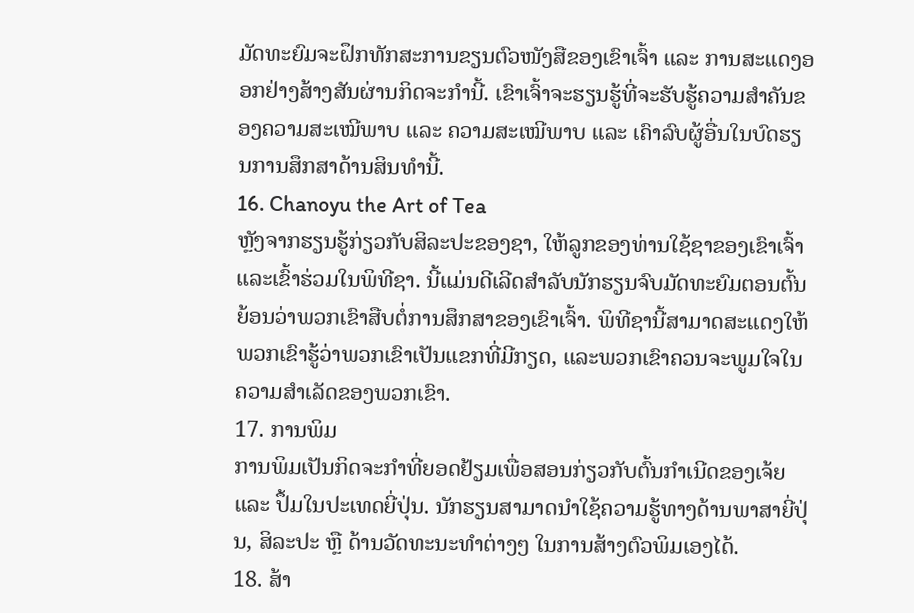ມັດທະຍົມຈະຝຶກທັກສະການຂຽນຕົວໜັງສືຂອງເຂົາເຈົ້າ ແລະ ການສະແດງອອກຢ່າງສ້າງສັນຜ່ານກິດຈະກຳນີ້. ເຂົາເຈົ້າຈະຮຽນຮູ້ທີ່ຈະຮັບຮູ້ຄວາມສຳຄັນຂອງຄວາມສະເໝີພາບ ແລະ ຄວາມສະເໝີພາບ ແລະ ເຄົາລົບຜູ້ອື່ນໃນບົດຮຽນການສຶກສາດ້ານສິນທຳນີ້.
16. Chanoyu the Art of Tea
ຫຼັງຈາກຮຽນຮູ້ກ່ຽວກັບສິລະປະຂອງຊາ, ໃຫ້ລູກຂອງທ່ານໃຊ້ຊາຂອງເຂົາເຈົ້າແລະເຂົ້າຮ່ວມໃນພິທີຊາ. ນີ້ແມ່ນດີເລີດສໍາລັບນັກຮຽນຈົບມັດທະຍົມຕອນຕົ້ນຍ້ອນວ່າພວກເຂົາສືບຕໍ່ການສຶກສາຂອງເຂົາເຈົ້າ. ພິທີຊານີ້ສາມາດສະແດງໃຫ້ພວກເຂົາຮູ້ວ່າພວກເຂົາເປັນແຂກທີ່ມີກຽດ, ແລະພວກເຂົາຄວນຈະພູມໃຈໃນຄວາມສໍາເລັດຂອງພວກເຂົາ.
17. ການພິມ
ການພິມເປັນກິດຈະກຳທີ່ຍອດຢ້ຽມເພື່ອສອນກ່ຽວກັບຕົ້ນກຳເນີດຂອງເຈ້ຍ ແລະ ປຶ້ມໃນປະເທດຍີ່ປຸ່ນ. ນັກຮຽນສາມາດນຳໃຊ້ຄວາມຮູ້ທາງດ້ານພາສາຍີ່ປຸ່ນ, ສິລະປະ ຫຼື ດ້ານວັດທະນະທຳຕ່າງໆ ໃນການສ້າງຕົວພິມເອງໄດ້.
18. ສ້າ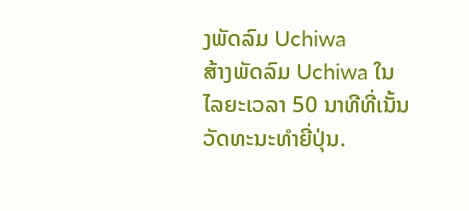ງພັດລົມ Uchiwa
ສ້າງພັດລົມ Uchiwa ໃນໄລຍະເວລາ 50 ນາທີທີ່ເນັ້ນວັດທະນະທໍາຍີ່ປຸ່ນ.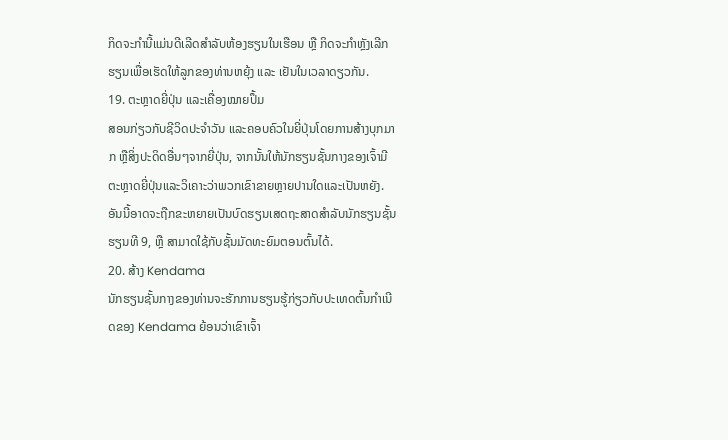ກິດຈະກຳນີ້ແມ່ນດີເລີດສຳລັບຫ້ອງຮຽນໃນເຮືອນ ຫຼື ກິດຈະກຳຫຼັງເລີກຮຽນເພື່ອເຮັດໃຫ້ລູກຂອງທ່ານຫຍຸ້ງ ແລະ ເຢັນໃນເວລາດຽວກັນ.
19. ຕະຫຼາດຍີ່ປຸ່ນ ແລະເຄື່ອງໝາຍປຶ້ມ
ສອນກ່ຽວກັບຊີວິດປະຈຳວັນ ແລະຄອບຄົວໃນຍີ່ປຸ່ນໂດຍການສ້າງບຸກມາກ ຫຼືສິ່ງປະດິດອື່ນໆຈາກຍີ່ປຸ່ນ, ຈາກນັ້ນໃຫ້ນັກຮຽນຊັ້ນກາງຂອງເຈົ້າມີຕະຫຼາດຍີ່ປຸ່ນແລະວິເຄາະວ່າພວກເຂົາຂາຍຫຼາຍປານໃດແລະເປັນຫຍັງ. ອັນນີ້ອາດຈະຖືກຂະຫຍາຍເປັນບົດຮຽນເສດຖະສາດສຳລັບນັກຮຽນຊັ້ນຮຽນທີ 9, ຫຼື ສາມາດໃຊ້ກັບຊັ້ນມັດທະຍົມຕອນຕົ້ນໄດ້.
20. ສ້າງ Kendama
ນັກຮຽນຊັ້ນກາງຂອງທ່ານຈະຮັກການຮຽນຮູ້ກ່ຽວກັບປະເທດຕົ້ນກຳເນີດຂອງ Kendama ຍ້ອນວ່າເຂົາເຈົ້າ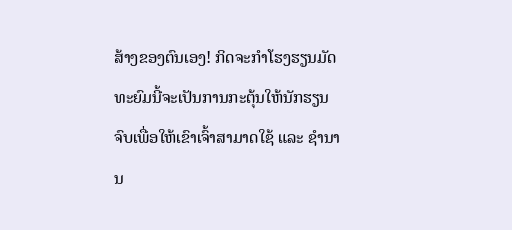ສ້າງຂອງຕົນເອງ! ກິດຈະກຳໂຮງຮຽນມັດທະຍົມນີ້ຈະເປັນການກະຕຸ້ນໃຫ້ນັກຮຽນຈົບເພື່ອໃຫ້ເຂົາເຈົ້າສາມາດໃຊ້ ແລະ ຊຳນານ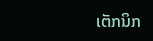ເຕັກນິກ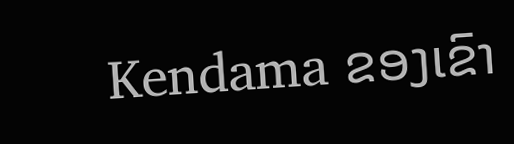Kendama ຂອງເຂົາ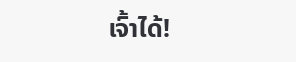ເຈົ້າໄດ້!